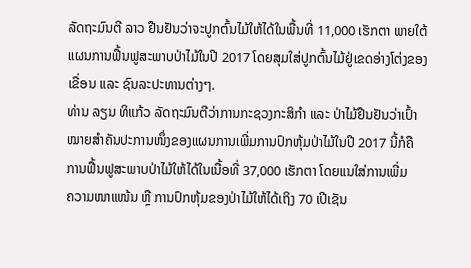ລັດຖະມົນຕີ ລາວ ຢືນຢັນວ່າຈະປູກຕົ້ນໄມ້ໃຫ້ໄດ້ໃນພື້ນທີ່ 11,000 ເຮັກຕາ ພາຍໃຕ້
ແຜນການຟື້ນຟູສະພາບປ່າໄມ້ໃນປີ 2017 ໂດຍສຸມໃສ່ປູກຕົ້ນໄມ້ຢູ່ເຂດອ່າງໂຕ່ງຂອງ
ເຂື່ອນ ແລະ ຊົນລະປະທານຕ່າງໆ.
ທ່ານ ລຽນ ທິແກ້ວ ລັດຖະມົນຕີວ່າການກະຊວງກະສິກຳ ແລະ ປ່າໄມ້ຢືນຢັນວ່າເປົ້າ
ໝາຍສຳຄັນປະການໜຶ່ງຂອງແຜນການເພີ່ມການປົກຫຸ້ມປ່າໄມ້ໃນປີ 2017 ນີ້ກໍຄື
ການຟື້ນຟູສະພາບປ່າໄມ້ໃຫ້ໄດ້ໃນເນື້ອທີ່ 37,000 ເຮັກຕາ ໂດຍແນໃສ່ການເພີ່ມ
ຄວາມໜາແໜ້ນ ຫຼື ການປົກຫຸ້ມຂອງປ່າໄມ້ໃຫ້ໄດ້ເຖິງ 70 ເປີເຊັນ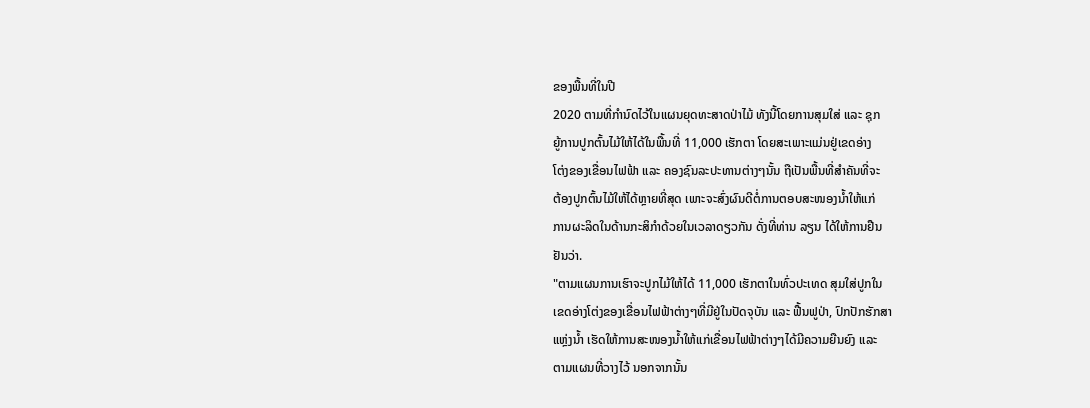ຂອງພື້ນທີ່ໃນປີ
2020 ຕາມທີ່ກຳນົດໄວ້ໃນແຜນຍຸດທະສາດປ່າໄມ້ ທັງນີ້ໂດຍການສຸມໃສ່ ແລະ ຊຸກ
ຍູ້ການປູກຕົ້ນໄມ້ໃຫ້ໄດ້ໃນພື້ນທີ່ 11,000 ເຮັກຕາ ໂດຍສະເພາະແມ່ນຢູ່ເຂດອ່າງ
ໂຕ່ງຂອງເຂື່ອນໄຟຟ້າ ແລະ ຄອງຊົນລະປະທານຕ່າງໆນັ້ນ ຖືເປັນພື້ນທີ່ສຳຄັນທີ່ຈະ
ຕ້ອງປູກຕົ້ນໄມ້ໃຫ້ໄດ້ຫຼາຍທີ່ສຸດ ເພາະຈະສົ່ງຜົນດີຕໍ່ການຕອບສະໜອງນໍ້າໃຫ້ແກ່
ການຜະລິດໃນດ້ານກະສິກຳດ້ວຍໃນເວລາດຽວກັນ ດັ່ງທີ່ທ່ານ ລຽນ ໄດ້ໃຫ້ການຢືນ
ຢັນວ່າ.
"ຕາມແຜນການເຮົາຈະປູກໄມ້ໃຫ້ໄດ້ 11,000 ເຮັກຕາໃນທົ່ວປະເທດ ສຸມໃສ່ປູກໃນ
ເຂດອ່າງໂຕ່ງຂອງເຂື່ອນໄຟຟ້າຕ່າງໆທີ່ມີຢູ່ໃນປັດຈຸບັນ ແລະ ຟື້ນຟູປ່າ, ປົກປັກຮັກສາ
ແຫຼ່ງນໍ້າ ເຮັດໃຫ້ການສະໜອງນໍ້າໃຫ້ແກ່ເຂື່ອນໄຟຟ້າຕ່າງໆໄດ້ມີຄວາມຍືນຍົງ ແລະ
ຕາມແຜນທີ່ວາງໄວ້ ນອກຈາກນັ້ນ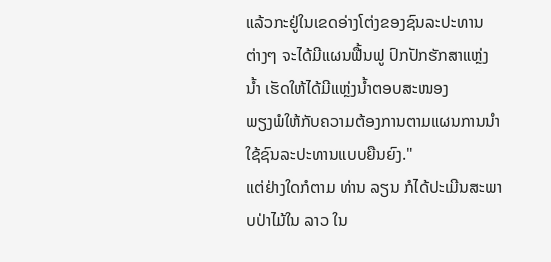ແລ້ວກະຢູ່ໃນເຂດອ່າງໂຕ່ງຂອງຊົນລະປະທານ
ຕ່າງໆ ຈະໄດ້ມີແຜນຟື້ນຟູ ປົກປັກຮັກສາແຫຼ່ງນໍ້າ ເຮັດໃຫ້ໄດ້ມີແຫຼ່ງນໍ້າຕອບສະໜອງ
ພຽງພໍໃຫ້ກັບຄວາມຕ້ອງການຕາມແຜນການນຳໃຊ້ຊົນລະປະທານແບບຍືນຍົງ."
ແຕ່ຢ່າງໃດກໍຕາມ ທ່ານ ລຽນ ກໍໄດ້ປະເມີນສະພາບປ່າໄມ້ໃນ ລາວ ໃນ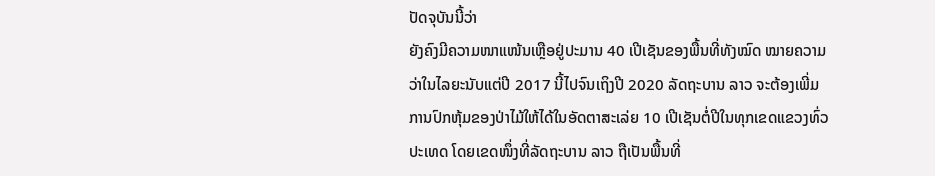ປັດຈຸບັນນີ້ວ່າ
ຍັງຄົງມີຄວາມໜາແໜ້ນເຫຼືອຢູ່ປະມານ 40 ເປີເຊັນຂອງພື້ນທີ່ທັງໝົດ ໝາຍຄວາມ
ວ່າໃນໄລຍະນັບແຕ່ປີ 2017 ນີ້ໄປຈົນເຖິງປີ 2020 ລັດຖະບານ ລາວ ຈະຕ້ອງເພີ່ມ
ການປົກຫຸ້ມຂອງປ່າໄມ້ໃຫ້ໄດ້ໃນອັດຕາສະເລ່ຍ 10 ເປີເຊັນຕໍ່ປີໃນທຸກເຂດແຂວງທົ່ວ
ປະເທດ ໂດຍເຂດໜຶ່ງທີ່ລັດຖະບານ ລາວ ຖືເປັນພື້ນທີ່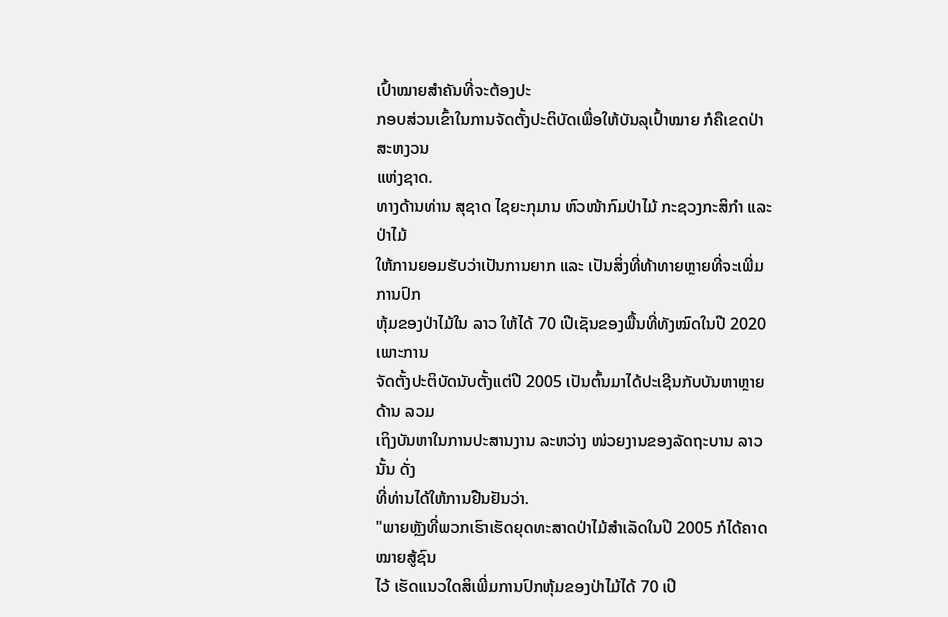ເປົ້າໝາຍສຳຄັນທີ່ຈະຕ້ອງປະ
ກອບສ່ວນເຂົ້າໃນການຈັດຕັ້ງປະຕິບັດເພື່ອໃຫ້ບັນລຸເປົ້າໝາຍ ກໍຄືເຂດປ່າສະຫງວນ
ແຫ່ງຊາດ.
ທາງດ້ານທ່ານ ສຸຊາດ ໄຊຍະກຸມານ ຫົວໜ້າກົມປ່າໄມ້ ກະຊວງກະສິກຳ ແລະ ປ່າໄມ້
ໃຫ້ການຍອມຮັບວ່າເປັນການຍາກ ແລະ ເປັນສິ່ງທີ່ທ້າທາຍຫຼາຍທີ່ຈະເພີ່ມການປົກ
ຫຸ້ມຂອງປ່າໄມ້ໃນ ລາວ ໃຫ້ໄດ້ 70 ເປີເຊັນຂອງພື້ນທີ່ທັງໝົດໃນປີ 2020 ເພາະການ
ຈັດຕັ້ງປະຕິບັດນັບຕັ້ງແຕ່ປີ 2005 ເປັນຕົ້ນມາໄດ້ປະເຊີນກັບບັນຫາຫຼາຍດ້ານ ລວມ
ເຖິງບັນຫາໃນການປະສານງານ ລະຫວ່າງ ໜ່ວຍງານຂອງລັດຖະບານ ລາວ ນັ້ນ ດັ່ງ
ທີ່ທ່ານໄດ້ໃຫ້ການຢືນຢັນວ່າ.
"ພາຍຫຼັງທີ່ພວກເຮົາເຮັດຍຸດທະສາດປ່າໄມ້ສຳເລັດໃນປີ 2005 ກໍໄດ້ຄາດໝາຍສູ້ຊົນ
ໄວ້ ເຮັດແນວໃດສິເພີ່ມການປົກຫຸ້ມຂອງປ່າໄມ້ໄດ້ 70 ເປີ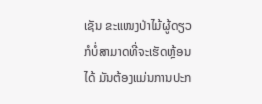ເຊັນ ຂະແໜງປ່າໄມ້ຜູ້ດຽວ
ກໍບໍ່ສາມາດທີ່ຈະເຮັດຫຼ້ອນໄດ້ ມັນຕ້ອງແມ່ນການປະກ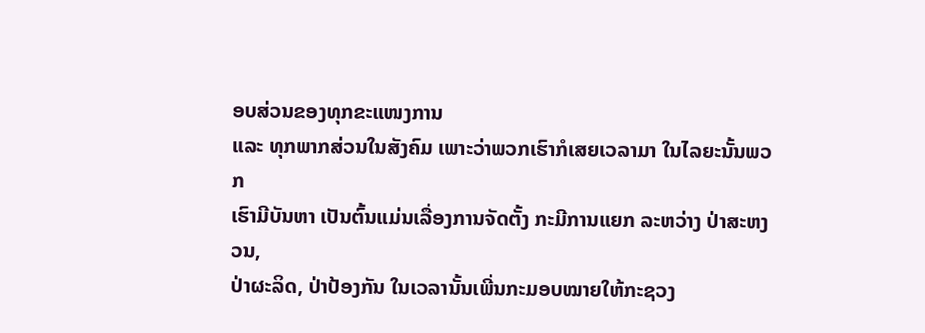ອບສ່ວນຂອງທຸກຂະແໜງການ
ແລະ ທຸກພາກສ່ວນໃນສັງຄົມ ເພາະວ່າພວກເຮົາກໍເສຍເວລາມາ ໃນໄລຍະນັ້ນພວກ
ເຮົາມີບັນຫາ ເປັນຕົ້ນແມ່ນເລື່ອງການຈັດຕັ້ງ ກະມີການແຍກ ລະຫວ່າງ ປ່າສະຫງວນ,
ປ່າຜະລິດ, ປ່າປ້ອງກັນ ໃນເວລານັ້ນເພີ່ນກະມອບໝາຍໃຫ້ກະຊວງ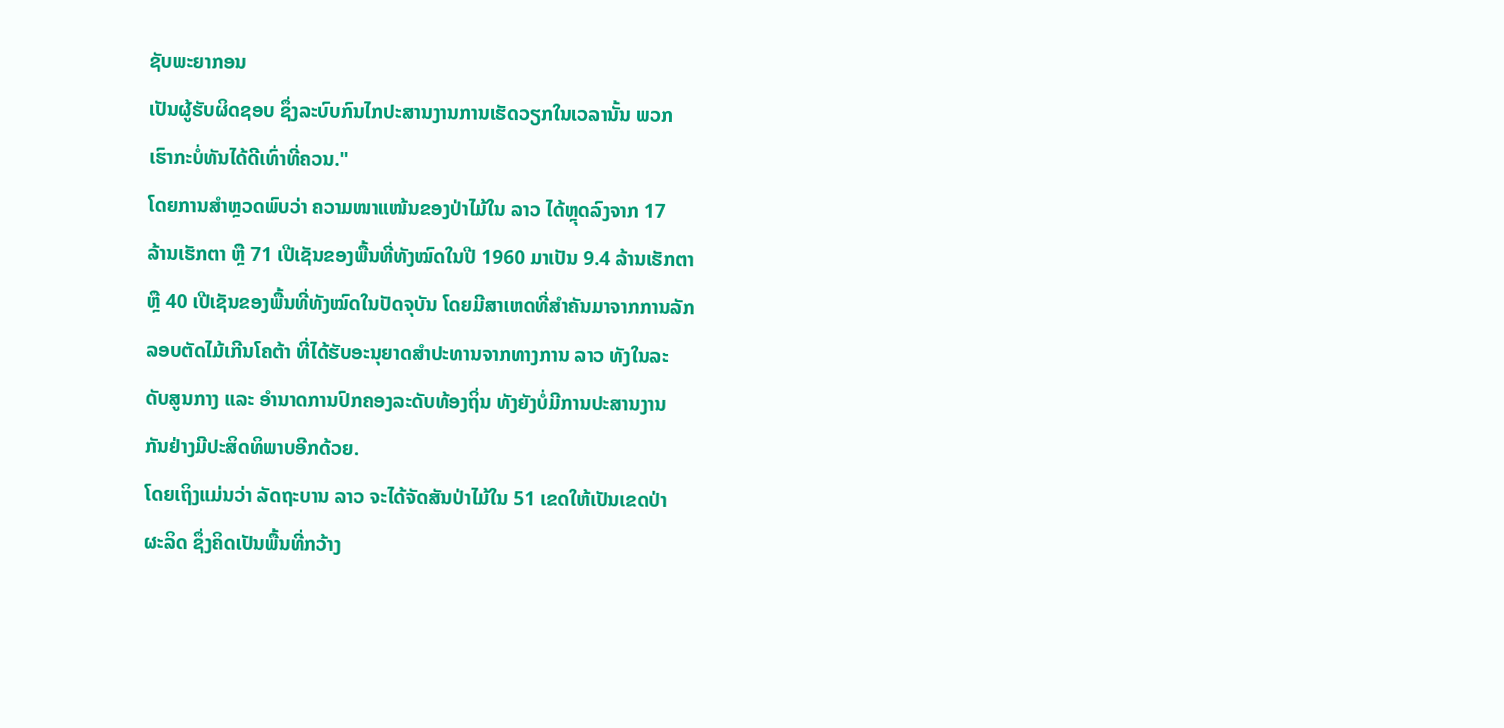ຊັບພະຍາກອນ
ເປັນຜູ້ຮັບຜິດຊອບ ຊຶ່ງລະບົບກົນໄກປະສານງານການເຮັດວຽກໃນເວລານັ້ນ ພວກ
ເຮົາກະບໍ່ທັນໄດ້ດີເທົ່າທີ່ຄວນ."
ໂດຍການສຳຫຼວດພົບວ່າ ຄວາມໜາແໜ້ນຂອງປ່າໄມ້ໃນ ລາວ ໄດ້ຫຼຸດລົງຈາກ 17
ລ້ານເຮັກຕາ ຫຼື 71 ເປີເຊັນຂອງພື້ນທີ່ທັງໝົດໃນປີ 1960 ມາເປັນ 9.4 ລ້ານເຮັກຕາ
ຫຼື 40 ເປີເຊັນຂອງພື້ນທີ່ທັງໝົດໃນປັດຈຸບັນ ໂດຍມີສາເຫດທີ່ສຳຄັນມາຈາກການລັກ
ລອບຕັດໄມ້ເກີນໂຄຕ້າ ທີ່ໄດ້ຮັບອະນຸຍາດສຳປະທານຈາກທາງການ ລາວ ທັງໃນລະ
ດັບສູນກາງ ແລະ ອຳນາດການປົກຄອງລະດັບທ້ອງຖິ່ນ ທັງຍັງບໍ່ມີການປະສານງານ
ກັນຢ່າງມີປະສິດທິພາບອີກດ້ວຍ.
ໂດຍເຖິງແມ່ນວ່າ ລັດຖະບານ ລາວ ຈະໄດ້ຈັດສັນປ່າໄມ້ໃນ 51 ເຂດໃຫ້ເປັນເຂດປ່າ
ຜະລິດ ຊຶ່ງຄິດເປັນພື້ນທີ່ກວ້າງ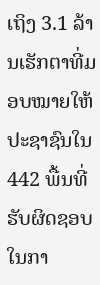ເຖິງ 3.1 ລ້ານເຮັກຕາທີ່ມອບໝາຍໃຫ້ປະຊາຊົນໃນ
442 ພື້ນທີ່ຮັບຜິດຊອບໃນກາ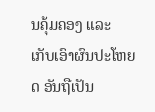ນຄຸ້ມຄອງ ແລະ ເກັບເອົາຜົນປະໂຫຍດ ອັນຖືເປັນ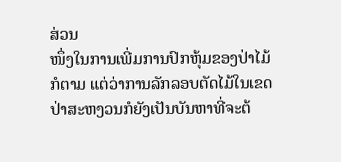ສ່ວນ
ໜຶ່ງໃນການເພີ່ມການປົກຫຸ້ມຂອງປ່າໄມ້ກໍຕາມ ແຕ່ວ່າການລັກລອບຕັດໄມ້ໃນເຂດປ່າສະຫງວນກໍຍັງເປັນບັນຫາທີ່ຈະຕ້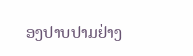ອງປາບປາມຢ່າງ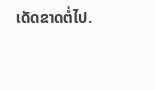ເດັດຂາດຕໍ່ໄປ.